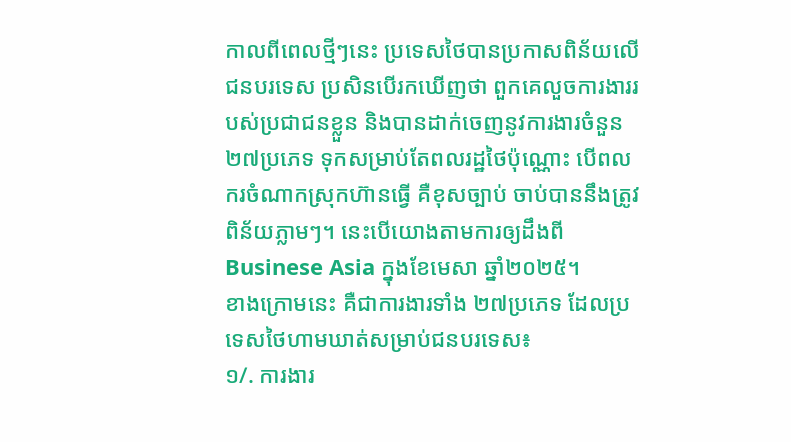កាលពីពេលថ្មីៗនេះ ប្រទេសថៃបានប្រកាសពិន័យលើជនបរទេស ប្រសិនបើរកឃើញថា ពួកគេលួចការងាររបស់ប្រជាជនខ្លួន និងបានដាក់ចេញនូវការងារចំនួន ២៧ប្រភេទ ទុកសម្រាប់តែពលរដ្ឋថៃប៉ុណ្ណោះ បើពលករចំណាកស្រុកហ៊ានធ្វើ គឺខុសច្បាប់ ចាប់បាននឹងត្រូវពិន័យភ្លាមៗ។ នេះបើយោងតាមការឲ្យដឹងពី Businese Asia ក្នុងខែមេសា ឆ្នាំ២០២៥។
ខាងក្រោមនេះ គឺជាការងារទាំង ២៧ប្រភេទ ដែលប្រទេសថៃហាមឃាត់សម្រាប់ជនបរទេស៖
១/. ការងារ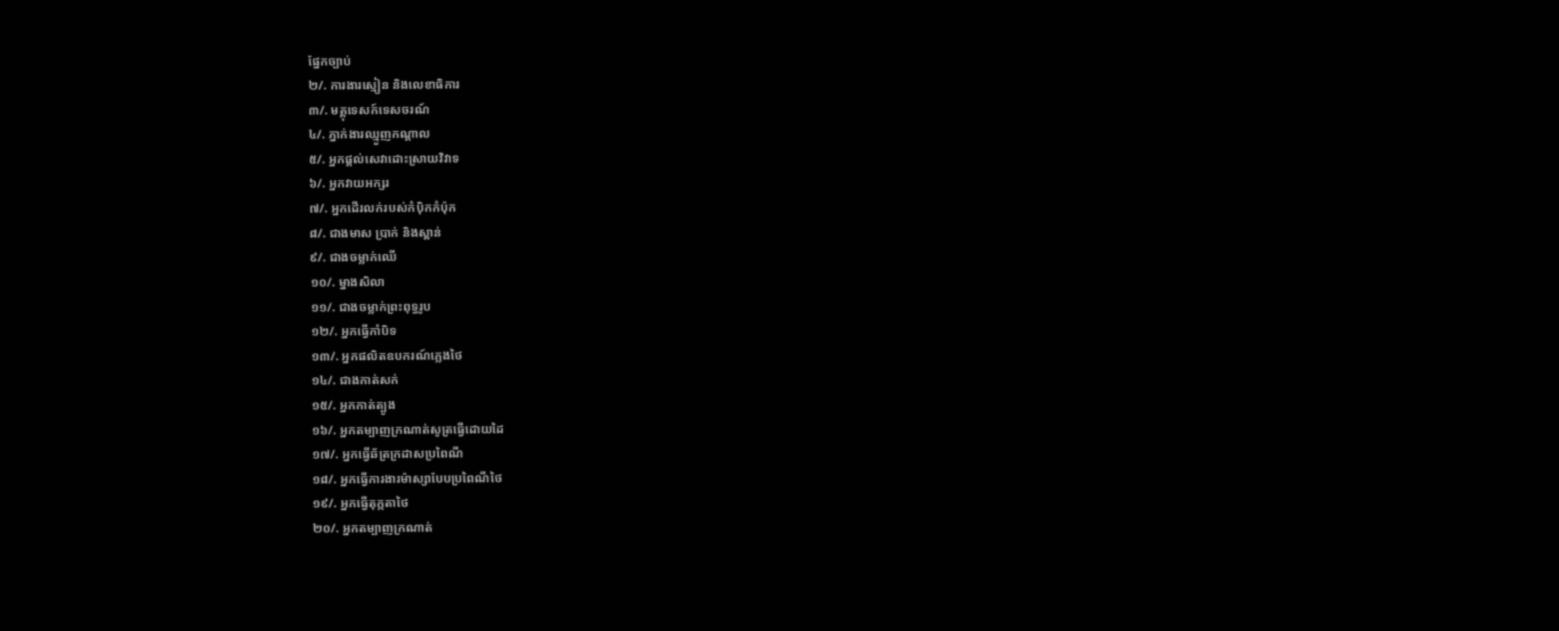ផ្នែកច្បាប់
២/. ការងារស្មៀន និងលេខាធិការ
៣/. មគ្គុទេសក៍ទេសចរណ៍
៤/. ភ្នាក់ងារឈ្មួញកណ្តាល
៥/. អ្នកផ្តល់សេវាដោះស្រាយវិវាទ
៦/. អ្នកវាយអក្សរ
៧/. អ្នកដើរលក់របស់កំប៉ិកកំប៉ុក
៨/. ជាងមាស ប្រាក់ និងស្ពាន់
៩/. ជាងចម្លាក់ឈើ
១០/. ម្នាងសិលា
១១/. ជាងចម្លាក់ព្រះពុទ្ធរូប
១២/. អ្នកធ្វើកាំបិទ
១៣/. អ្នកផលិតឧបករណ៍ភ្លេងថៃ
១៤/. ជាងកាត់សក់
១៥/. អ្នកកាត់ត្បូង
១៦/. អ្នកតម្បាញក្រណាត់សូត្រធ្វើដោយដៃ
១៧/. អ្នកធ្វើឆ័ត្រក្រដាសប្រពៃណី
១៨/. អ្នកធ្វើការងារម៉ាស្សាបែបប្រពៃណីថៃ
១៩/. អ្នកធ្វើតុក្កតាថៃ
២០/. អ្នកតម្បាញក្រណាត់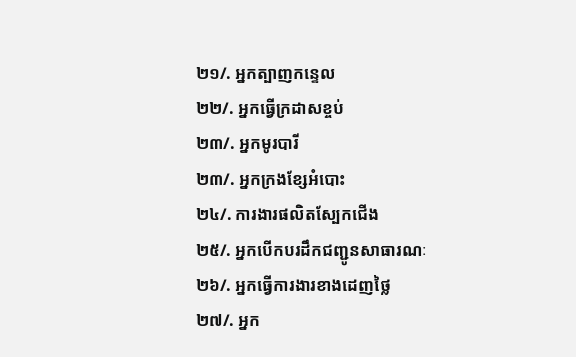២១/. អ្នកត្បាញកន្ទេល
២២/. អ្នកធ្វើក្រដាសខ្ចប់
២៣/. អ្នកមូរបារី
២៣/. អ្នកក្រងខ្សែអំបោះ
២៤/. ការងារផលិតស្បែកជើង
២៥/. អ្នកបើកបរដឹកជញ្ជូនសាធារណៈ
២៦/. អ្នកធ្វើការងារខាងដេញថ្លៃ
២៧/. អ្នក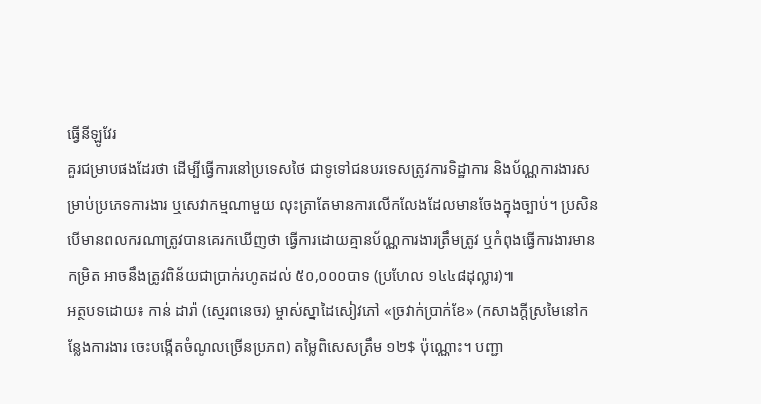ធ្វើនីឡូវែរ
គួរជម្រាបផងដែរថា ដើម្បីធ្វើការនៅប្រទេសថៃ ជាទូទៅជនបរទេសត្រូវការទិដ្ឋាការ និងប័ណ្ណការងារសម្រាប់ប្រភេទការងារ ឬសេវាកម្មណាមួយ លុះត្រាតែមានការលើកលែងដែលមានចែងក្នុងច្បាប់។ ប្រសិនបើមានពលករណាត្រូវបានគេរកឃើញថា ធ្វើការដោយគ្មានប័ណ្ណការងារត្រឹមត្រូវ ឬកំពុងធ្វើការងារមានកម្រិត អាចនឹងត្រូវពិន័យជាប្រាក់រហូតដល់ ៥០,០០០បាទ (ប្រហែល ១៤៤៨ដុល្លារ)៕
អត្ថបទដោយ៖ កាន់ ដារ៉ា (ស្មេរពនេចរ) ម្ចាស់ស្នាដៃសៀវភៅ «ច្រវាក់ប្រាក់ខែ» (កសាងក្ដីស្រមៃនៅកន្លែងការងារ ចេះបង្កើតចំណូលច្រើនប្រភព) តម្លៃពិសេសត្រឹម ១២$ ប៉ុណ្ណោះ។ បញ្ជា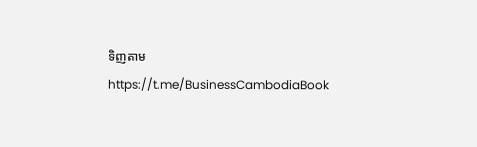ទិញតាម https://t.me/BusinessCambodiaBook